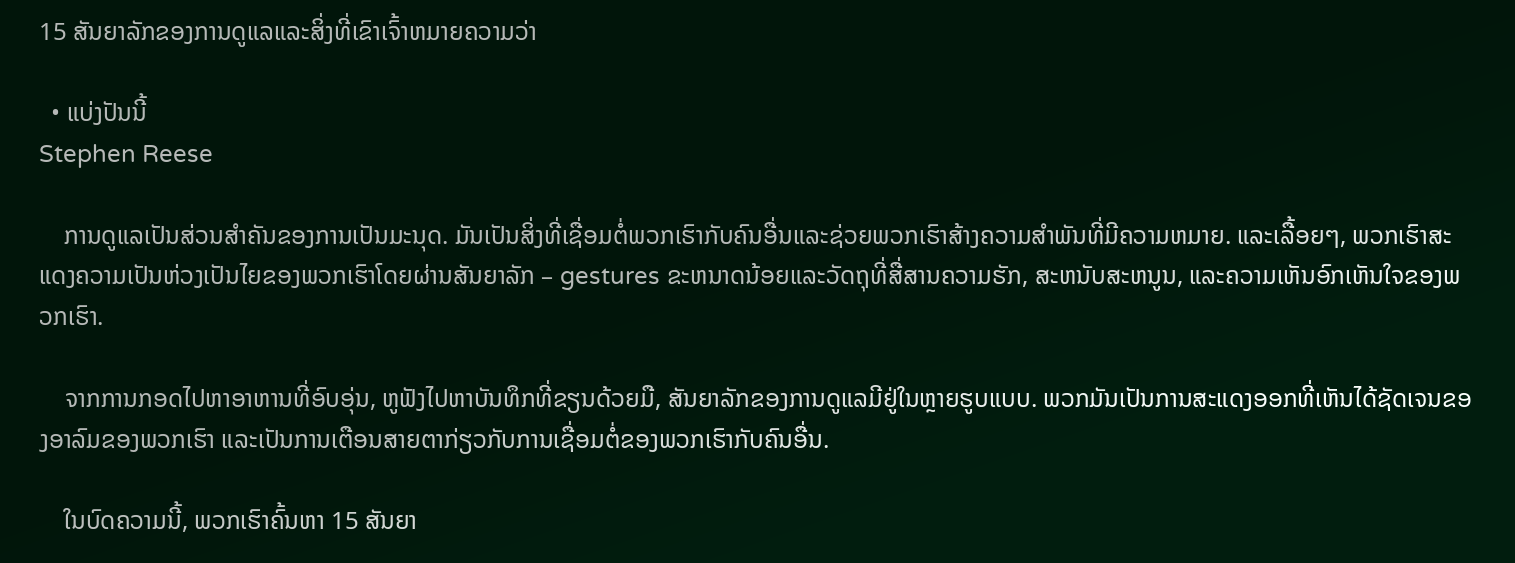15 ສັນຍາລັກຂອງການດູແລແລະສິ່ງທີ່ເຂົາເຈົ້າຫມາຍຄວາມວ່າ

  • ແບ່ງປັນນີ້
Stephen Reese

    ການດູແລເປັນສ່ວນສຳຄັນຂອງການເປັນມະນຸດ. ມັນເປັນສິ່ງທີ່ເຊື່ອມຕໍ່ພວກເຮົາກັບຄົນອື່ນແລະຊ່ວຍພວກເຮົາສ້າງຄວາມສໍາພັນທີ່ມີຄວາມຫມາຍ. ແລະເລື້ອຍໆ, ພວກເຮົາສະແດງຄວາມເປັນຫ່ວງເປັນໄຍຂອງພວກເຮົາໂດຍຜ່ານສັນຍາລັກ – gestures ຂະຫນາດນ້ອຍແລະວັດຖຸທີ່ສື່ສານຄວາມຮັກ, ສະຫນັບສະຫນູນ, ແລະຄວາມເຫັນອົກເຫັນໃຈຂອງພວກເຮົາ.

    ຈາກການກອດໄປຫາອາຫານທີ່ອົບອຸ່ນ, ຫູຟັງໄປຫາບັນທຶກທີ່ຂຽນດ້ວຍມື, ສັນຍາລັກຂອງການດູແລມີຢູ່ໃນຫຼາຍຮູບແບບ. ພວກມັນເປັນການສະແດງອອກທີ່ເຫັນໄດ້ຊັດເຈນຂອງອາລົມຂອງພວກເຮົາ ແລະເປັນການເຕືອນສາຍຕາກ່ຽວກັບການເຊື່ອມຕໍ່ຂອງພວກເຮົາກັບຄົນອື່ນ.

    ໃນບົດຄວາມນີ້, ພວກເຮົາຄົ້ນຫາ 15 ສັນຍາ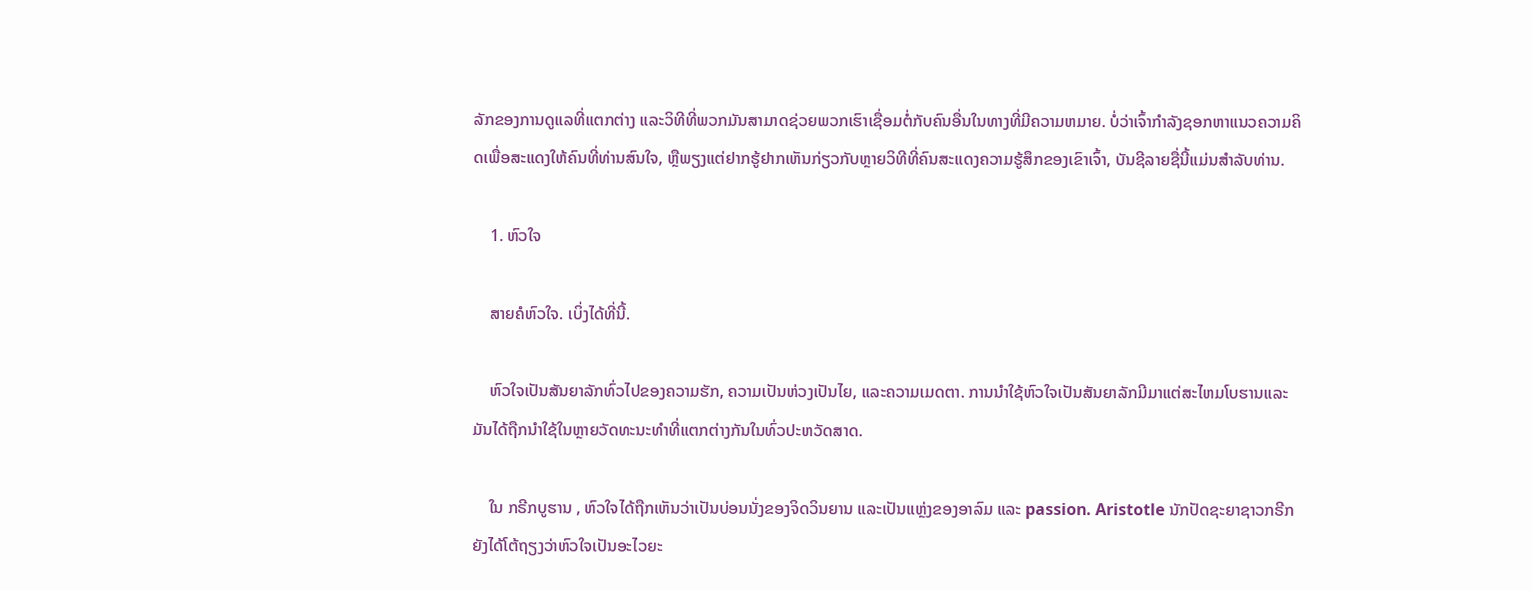ລັກຂອງການດູແລທີ່ແຕກຕ່າງ ແລະວິທີທີ່ພວກມັນສາມາດຊ່ວຍພວກເຮົາເຊື່ອມຕໍ່ກັບຄົນອື່ນໃນທາງທີ່ມີຄວາມຫມາຍ. ບໍ່ວ່າເຈົ້າກໍາລັງຊອກຫາແນວຄວາມຄິດເພື່ອສະແດງໃຫ້ຄົນທີ່ທ່ານສົນໃຈ, ຫຼືພຽງແຕ່ຢາກຮູ້ຢາກເຫັນກ່ຽວກັບຫຼາຍວິທີທີ່ຄົນສະແດງຄວາມຮູ້ສຶກຂອງເຂົາເຈົ້າ, ບັນຊີລາຍຊື່ນີ້ແມ່ນສໍາລັບທ່ານ.

    1. ຫົວໃຈ

    ສາຍຄໍຫົວໃຈ. ເບິ່ງໄດ້ທີ່ນີ້.

    ຫົວໃຈເປັນສັນຍາລັກທົ່ວໄປຂອງຄວາມຮັກ, ຄວາມເປັນຫ່ວງເປັນໄຍ, ແລະຄວາມເມດຕາ. ການນໍາໃຊ້ຫົວໃຈເປັນສັນຍາລັກມີມາແຕ່ສະໄຫມໂບຮານແລະມັນໄດ້ຖືກນໍາໃຊ້ໃນຫຼາຍວັດທະນະທໍາທີ່ແຕກຕ່າງກັນໃນທົ່ວປະຫວັດສາດ.

    ໃນ ກຣີກບູຮານ , ຫົວໃຈໄດ້ຖືກເຫັນວ່າເປັນບ່ອນນັ່ງຂອງຈິດວິນຍານ ແລະເປັນແຫຼ່ງຂອງອາລົມ ແລະ passion. Aristotle ນັກປັດຊະຍາຊາວກຣີກ ຍັງໄດ້ໂຕ້ຖຽງວ່າຫົວໃຈເປັນອະໄວຍະ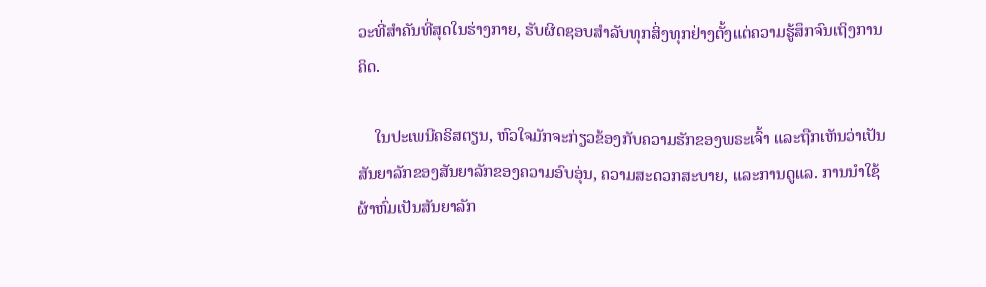ວະທີ່ສໍາຄັນທີ່ສຸດໃນຮ່າງກາຍ, ຮັບຜິດຊອບສໍາລັບທຸກສິ່ງທຸກຢ່າງຕັ້ງແຕ່ຄວາມຮູ້ສຶກຈົນເຖິງການຄິດ.

    ໃນປະເພນີຄຣິສຕຽນ, ຫົວໃຈມັກຈະກ່ຽວຂ້ອງກັບຄວາມຮັກຂອງພຣະເຈົ້າ ແລະຖືກເຫັນວ່າເປັນສັນຍາລັກຂອງສັນຍາລັກຂອງຄວາມອົບອຸ່ນ, ຄວາມສະດວກສະບາຍ, ແລະການດູແລ. ການນໍາໃຊ້ຜ້າຫົ່ມເປັນສັນຍາລັກ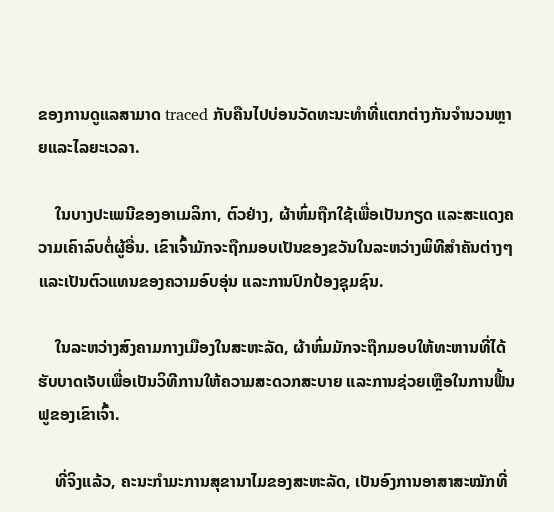ຂອງການດູແລສາມາດ traced ກັບຄືນໄປບ່ອນວັດທະນະທໍາທີ່ແຕກຕ່າງກັນຈໍານວນຫຼາຍແລະໄລຍະເວລາ.

    ໃນບາງປະເພນີຂອງອາເມລິກາ, ຕົວຢ່າງ, ຜ້າຫົ່ມຖືກໃຊ້ເພື່ອເປັນກຽດ ແລະສະແດງຄວາມເຄົາລົບຕໍ່ຜູ້ອື່ນ. ເຂົາເຈົ້າມັກຈະຖືກມອບເປັນຂອງຂວັນໃນລະຫວ່າງພິທີສຳຄັນຕ່າງໆ ແລະເປັນຕົວແທນຂອງຄວາມອົບອຸ່ນ ແລະການປົກປ້ອງຊຸມຊົນ.

    ໃນລະຫວ່າງສົງຄາມກາງເມືອງໃນສະຫະລັດ, ຜ້າຫົ່ມມັກຈະຖືກມອບໃຫ້ທະຫານທີ່ໄດ້ຮັບບາດເຈັບເພື່ອເປັນວິທີການໃຫ້ຄວາມສະດວກສະບາຍ ແລະການຊ່ວຍເຫຼືອໃນການຟື້ນຟູຂອງເຂົາເຈົ້າ.

    ທີ່ຈິງແລ້ວ, ຄະນະກຳມະການສຸຂານາໄມຂອງສະຫະລັດ, ເປັນອົງການອາສາສະໝັກທີ່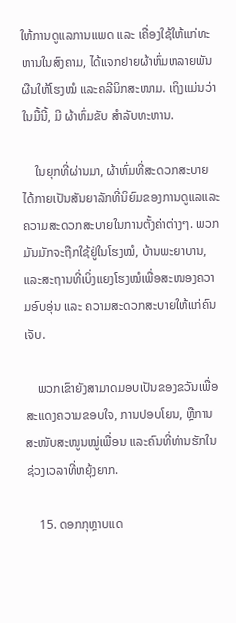ໃຫ້ການດູແລການແພດ ແລະ ເຄື່ອງໃຊ້ໃຫ້ແກ່ທະຫານໃນສົງຄາມ, ໄດ້ແຈກຢາຍຜ້າຫົ່ມຫລາຍພັນຜືນໃຫ້ໂຮງໝໍ ແລະຄລີນິກສະໜາມ. ເຖິງແມ່ນວ່າໃນມື້ນີ້, ມີ ຜ້າຫົ່ມຂັບ ສໍາລັບທະຫານ.

    ໃນຍຸກທີ່ຜ່ານມາ, ຜ້າຫົ່ມທີ່ສະດວກສະບາຍໄດ້ກາຍເປັນສັນຍາລັກທີ່ນິຍົມຂອງການດູແລແລະຄວາມສະດວກສະບາຍໃນການຕັ້ງຄ່າຕ່າງໆ. ພວກມັນມັກຈະຖືກໃຊ້ຢູ່ໃນໂຮງໝໍ, ບ້ານພະຍາບານ, ແລະສະຖານທີ່ເບິ່ງແຍງໂຮງໝໍເພື່ອສະໜອງຄວາມອົບອຸ່ນ ແລະ ຄວາມສະດວກສະບາຍໃຫ້ແກ່ຄົນເຈັບ.

    ພວກເຂົາຍັງສາມາດມອບເປັນຂອງຂວັນເພື່ອສະແດງຄວາມຂອບໃຈ, ການປອບໂຍນ, ຫຼືການສະໜັບສະໜູນໝູ່ເພື່ອນ ແລະຄົນທີ່ທ່ານຮັກໃນຊ່ວງເວລາທີ່ຫຍຸ້ງຍາກ.

    15. ດອກກຸຫຼາບແດ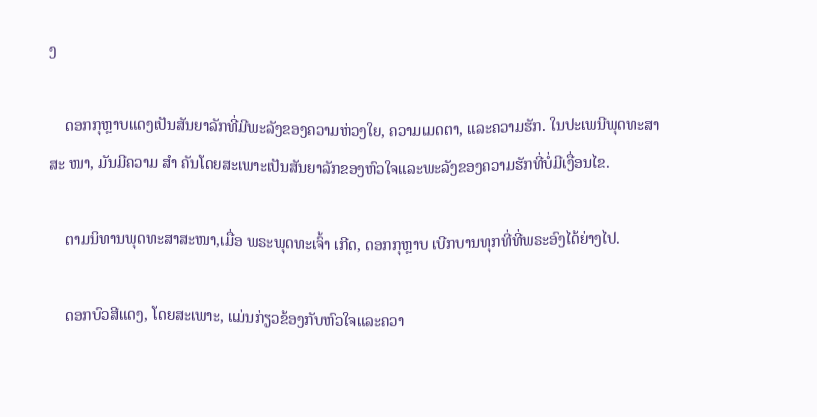ງ

    ດອກກຸຫຼາບແດງເປັນສັນຍາລັກທີ່ມີພະລັງຂອງຄວາມຫ່ວງໃຍ, ຄວາມເມດຕາ, ແລະຄວາມຮັກ. ໃນປະເພນີພຸດທະສາສະ ໜາ, ມັນມີຄວາມ ສຳ ຄັນໂດຍສະເພາະເປັນສັນຍາລັກຂອງຫົວໃຈແລະພະລັງຂອງຄວາມຮັກທີ່ບໍ່ມີເງື່ອນໄຂ.

    ຕາມນິທານພຸດທະສາສະໜາ,ເມື່ອ ພຣະພຸດທະເຈົ້າ ເກີດ, ດອກກຸຫຼາບ ເບີກບານທຸກທີ່ທີ່ພຣະອົງໄດ້ຍ່າງໄປ.

    ດອກບົວສີແດງ, ໂດຍສະເພາະ, ແມ່ນກ່ຽວຂ້ອງກັບຫົວໃຈແລະຄວາ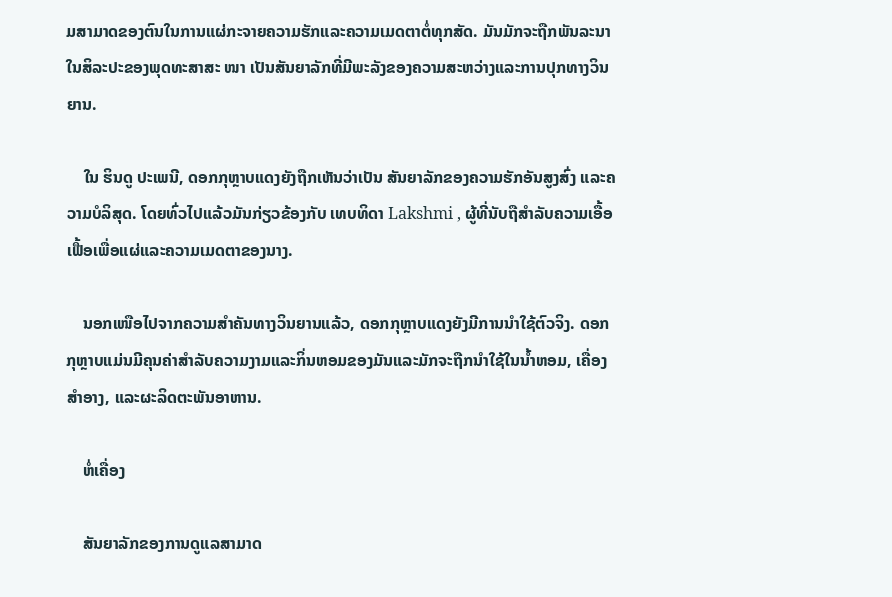ມສາມາດຂອງຕົນໃນການແຜ່ກະຈາຍຄວາມຮັກແລະຄວາມເມດຕາຕໍ່ທຸກສັດ. ມັນມັກຈະຖືກພັນລະນາໃນສິລະປະຂອງພຸດທະສາສະ ໜາ ເປັນສັນຍາລັກທີ່ມີພະລັງຂອງຄວາມສະຫວ່າງແລະການປຸກທາງວິນຍານ.

    ໃນ ຮິນດູ ປະເພນີ, ດອກກຸຫຼາບແດງຍັງຖືກເຫັນວ່າເປັນ ສັນຍາລັກຂອງຄວາມຮັກອັນສູງສົ່ງ ແລະຄວາມບໍລິສຸດ. ໂດຍທົ່ວໄປແລ້ວມັນກ່ຽວຂ້ອງກັບ ເທບທິດາ Lakshmi , ຜູ້ທີ່ນັບຖືສໍາລັບຄວາມເອື້ອເຟື້ອເພື່ອແຜ່ແລະຄວາມເມດຕາຂອງນາງ.

    ນອກເໜືອໄປຈາກຄວາມສຳຄັນທາງວິນຍານແລ້ວ, ດອກກຸຫຼາບແດງຍັງມີການນຳໃຊ້ຕົວຈິງ. ດອກກຸຫຼາບແມ່ນມີຄຸນຄ່າສໍາລັບຄວາມງາມແລະກິ່ນຫອມຂອງມັນແລະມັກຈະຖືກນໍາໃຊ້ໃນນ້ຳຫອມ, ເຄື່ອງສໍາອາງ, ແລະຜະລິດຕະພັນອາຫານ.

    ຫໍ່ເຄື່ອງ

    ສັນຍາລັກຂອງການດູແລສາມາດ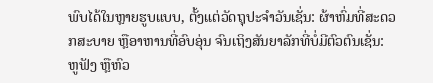ພົບໄດ້ໃນຫຼາຍຮູບແບບ, ຕັ້ງແຕ່ວັດຖຸປະຈໍາວັນເຊັ່ນ: ຜ້າຫົ່ມທີ່ສະດວກສະບາຍ ຫຼືອາຫານທີ່ອົບອຸ່ນ ຈົນເຖິງສັນຍາລັກທີ່ບໍ່ມີຕົວຕົນເຊັ່ນ: ຫູຟັງ ຫຼືຫົວ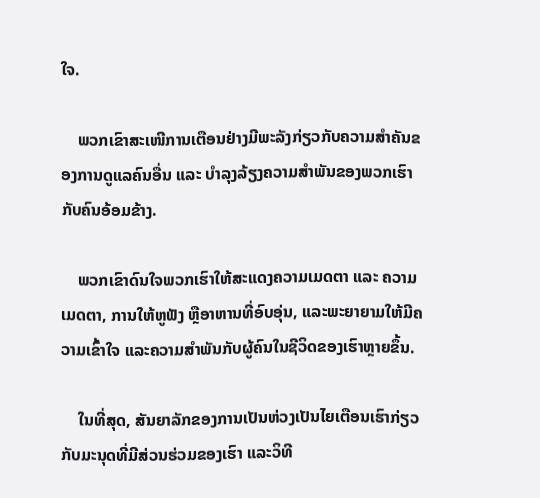ໃຈ.

    ພວກເຂົາສະເໜີການເຕືອນຢ່າງມີພະລັງກ່ຽວກັບຄວາມສຳຄັນຂອງການດູແລຄົນອື່ນ ແລະ ບໍາລຸງລ້ຽງຄວາມສຳພັນຂອງພວກເຮົາກັບຄົນອ້ອມຂ້າງ.

    ພວກເຂົາດົນໃຈພວກເຮົາໃຫ້ສະແດງຄວາມເມດຕາ ແລະ ຄວາມເມດຕາ, ການໃຫ້ຫູຟັງ ຫຼືອາຫານທີ່ອົບອຸ່ນ, ແລະພະຍາຍາມໃຫ້ມີຄວາມເຂົ້າໃຈ ແລະຄວາມສໍາພັນກັບຜູ້ຄົນໃນຊີວິດຂອງເຮົາຫຼາຍຂຶ້ນ.

    ໃນທີ່ສຸດ, ສັນຍາລັກຂອງການເປັນຫ່ວງເປັນໄຍເຕືອນເຮົາກ່ຽວກັບມະນຸດທີ່ມີສ່ວນຮ່ວມຂອງເຮົາ ແລະວິທີ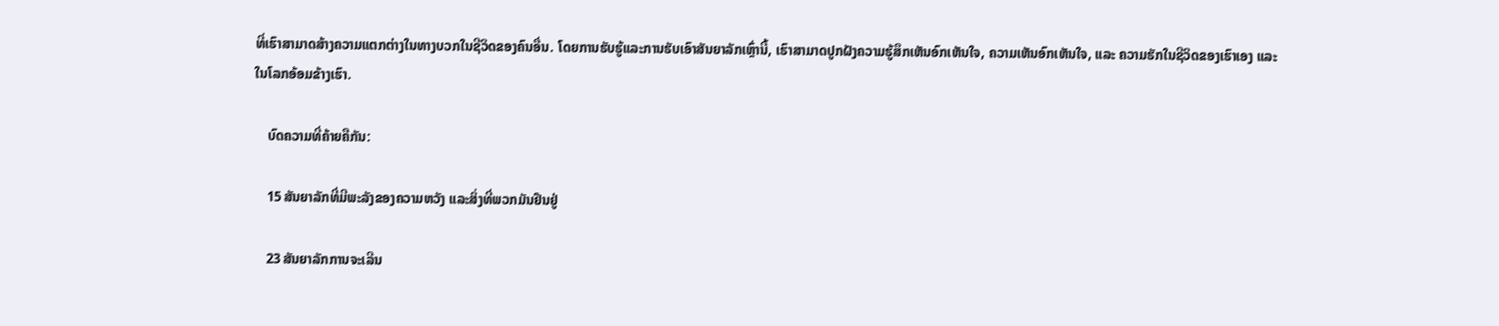ທີ່ເຮົາສາມາດສ້າງຄວາມແຕກຕ່າງໃນທາງບວກໃນຊີວິດຂອງຄົນອື່ນ. ໂດຍການຮັບຮູ້ແລະການຮັບເອົາສັນຍາລັກເຫຼົ່ານີ້, ເຮົາສາມາດປູກຝັງຄວາມຮູ້ສຶກເຫັນອົກເຫັນໃຈ, ຄວາມເຫັນອົກເຫັນໃຈ, ແລະ ຄວາມຮັກໃນຊີວິດຂອງເຮົາເອງ ແລະ ໃນໂລກອ້ອມຂ້າງເຮົາ.

    ບົດຄວາມທີ່ຄ້າຍຄືກັນ:

    15 ສັນຍາລັກທີ່ມີພະລັງຂອງຄວາມຫວັງ ແລະສິ່ງທີ່ພວກມັນຢືນຢູ່

    23 ສັນຍາລັກການຈະເລີນ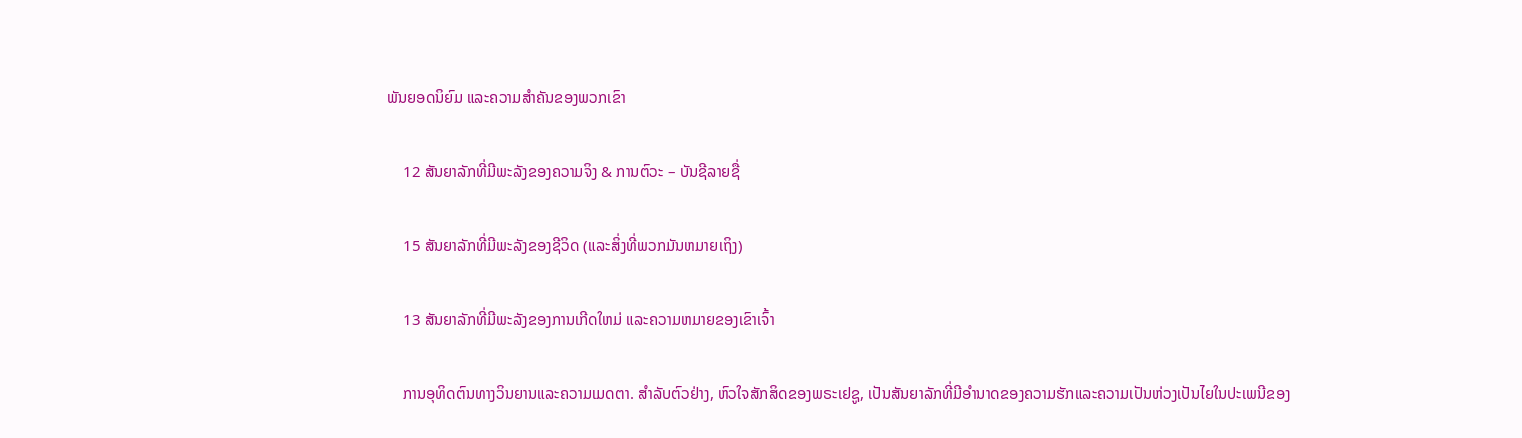ພັນຍອດນິຍົມ ແລະຄວາມສຳຄັນຂອງພວກເຂົາ

    12 ສັນຍາລັກທີ່ມີພະລັງຂອງຄວາມຈິງ & ການຕົວະ – ບັນຊີລາຍຊື່

    15 ສັນຍາລັກທີ່ມີພະລັງຂອງຊີວິດ (ແລະສິ່ງທີ່ພວກມັນຫມາຍເຖິງ)

    13 ສັນຍາລັກທີ່ມີພະລັງຂອງການເກີດໃຫມ່ ແລະຄວາມຫມາຍຂອງເຂົາເຈົ້າ

    ການອຸທິດຕົນທາງວິນຍານແລະຄວາມເມດຕາ. ສໍາລັບຕົວຢ່າງ, ຫົວໃຈສັກສິດຂອງພຣະເຢຊູ, ເປັນສັນຍາລັກທີ່ມີອໍານາດຂອງຄວາມຮັກແລະຄວາມເປັນຫ່ວງເປັນໄຍໃນປະເພນີຂອງ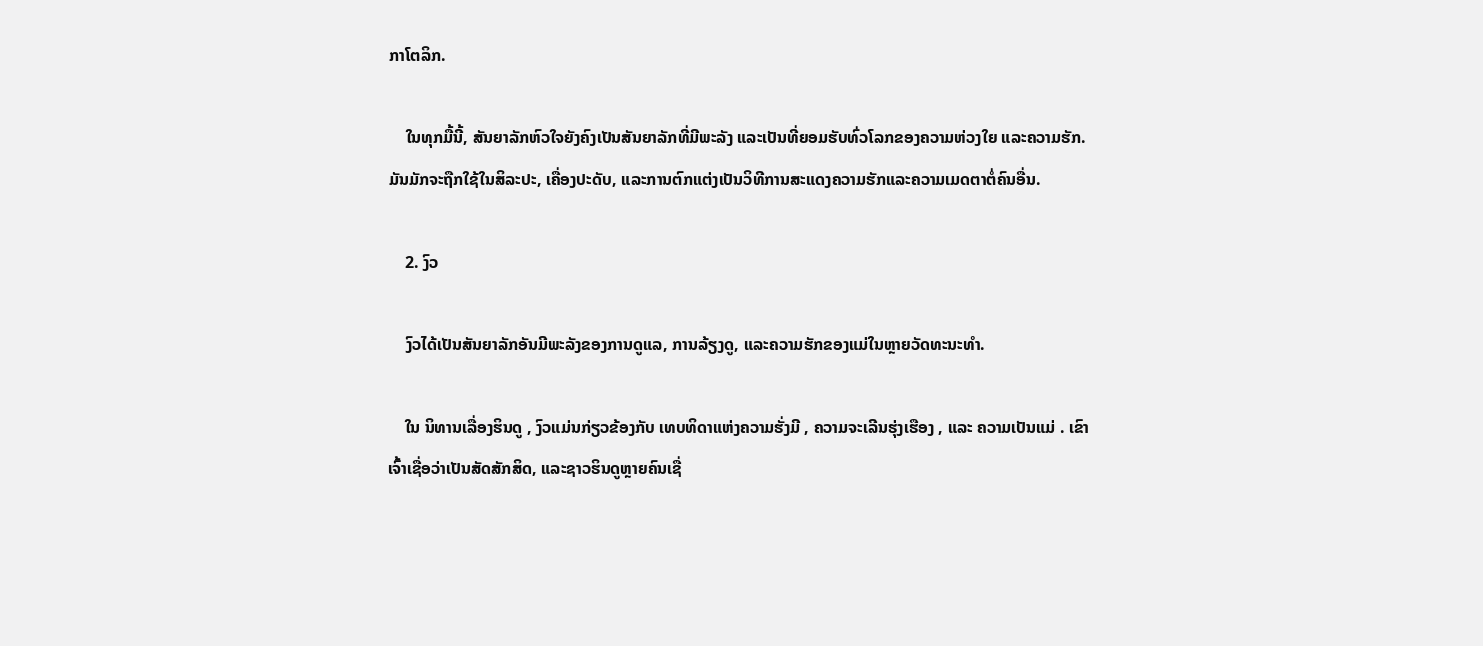ກາໂຕລິກ.

    ໃນທຸກມື້ນີ້, ສັນຍາລັກຫົວໃຈຍັງຄົງເປັນສັນຍາລັກທີ່ມີພະລັງ ແລະເປັນທີ່ຍອມຮັບທົ່ວໂລກຂອງຄວາມຫ່ວງໃຍ ແລະຄວາມຮັກ. ມັນມັກຈະຖືກໃຊ້ໃນສິລະປະ, ເຄື່ອງປະດັບ, ແລະການຕົກແຕ່ງເປັນວິທີການສະແດງຄວາມຮັກແລະຄວາມເມດຕາຕໍ່ຄົນອື່ນ.

    2. ງົວ

    ງົວໄດ້ເປັນສັນຍາລັກອັນມີພະລັງຂອງການດູແລ, ການລ້ຽງດູ, ແລະຄວາມຮັກຂອງແມ່ໃນຫຼາຍວັດທະນະທໍາ.

    ໃນ ນິທານເລື່ອງຮິນດູ , ງົວແມ່ນກ່ຽວຂ້ອງກັບ ເທບທິດາແຫ່ງຄວາມຮັ່ງມີ , ຄວາມຈະເລີນຮຸ່ງເຮືອງ , ແລະ ຄວາມເປັນແມ່ . ເຂົາເຈົ້າເຊື່ອວ່າເປັນສັດສັກສິດ, ແລະຊາວຮິນດູຫຼາຍຄົນເຊື່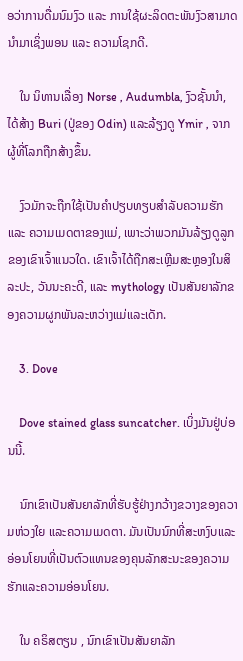ອວ່າການດື່ມນົມງົວ ແລະ ການໃຊ້ຜະລິດຕະພັນງົວສາມາດນຳມາເຊິ່ງພອນ ແລະ ຄວາມໂຊກດີ.

    ໃນ ນິທານເລື່ອງ Norse , Audumbla, ງົວຊັ້ນນໍາ, ໄດ້ສ້າງ Buri (ປູ່ຂອງ Odin) ແລະລ້ຽງດູ Ymir , ຈາກຜູ້ທີ່ໂລກຖືກສ້າງຂຶ້ນ.

    ງົວມັກຈະຖືກໃຊ້ເປັນຄຳປຽບທຽບສຳລັບຄວາມຮັກ ແລະ ຄວາມເມດຕາຂອງແມ່, ເພາະວ່າພວກມັນລ້ຽງດູລູກຂອງເຂົາເຈົ້າແນວໃດ. ເຂົາເຈົ້າໄດ້ຖືກສະເຫຼີມສະຫຼອງໃນສິລະປະ, ວັນນະຄະດີ, ແລະ mythology ເປັນສັນຍາລັກຂອງຄວາມຜູກພັນລະຫວ່າງແມ່ແລະເດັກ.

    3. Dove

    Dove stained glass suncatcher. ເບິ່ງມັນຢູ່ບ່ອນນີ້.

    ນົກເຂົາເປັນສັນຍາລັກທີ່ຮັບຮູ້ຢ່າງກວ້າງຂວາງຂອງຄວາມຫ່ວງໃຍ ແລະຄວາມເມດຕາ. ມັນເປັນນົກທີ່ສະຫງົບແລະອ່ອນໂຍນທີ່ເປັນຕົວແທນຂອງຄຸນລັກສະນະຂອງຄວາມຮັກແລະຄວາມອ່ອນໂຍນ.

    ໃນ ຄຣິສຕຽນ , ນົກເຂົາເປັນສັນຍາລັກ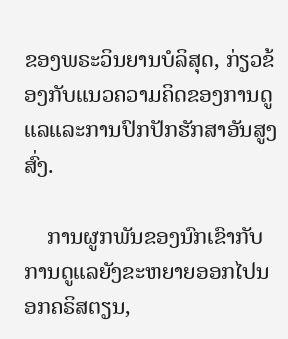ຂອງພຣະວິນຍານບໍລິສຸດ, ກ່ຽວຂ້ອງກັບແນວຄວາມຄິດຂອງການດູແລແລະການປົກປັກຮັກສາອັນສູງສົ່ງ.

    ການຜູກພັນຂອງນົກເຂົາກັບການດູແລຍັງຂະຫຍາຍອອກໄປນອກຄຣິສຕຽນ,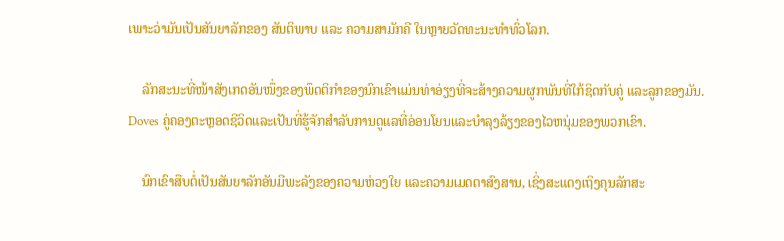ເພາະວ່າມັນເປັນສັນຍາລັກຂອງ ສັນຕິພາບ ແລະ ຄວາມສາມັກຄີ ໃນຫຼາຍວັດທະນະທໍາທົ່ວໂລກ.

    ລັກສະນະທີ່ໜ້າສັງເກດອັນໜຶ່ງຂອງພຶດຕິກຳຂອງນົກເຂົາແມ່ນທ່າອ່ຽງທີ່ຈະສ້າງຄວາມຜູກພັນທີ່ໃກ້ຊິດກັບຄູ່ ແລະລູກຂອງມັນ. Doves ຄູ່ຄອງຕະຫຼອດຊີວິດແລະເປັນທີ່ຮູ້ຈັກສໍາລັບການດູແລທີ່ອ່ອນໂຍນແລະບໍາລຸງລ້ຽງຂອງໄວຫນຸ່ມຂອງພວກເຂົາ.

    ນົກເຂົາສືບຕໍ່ເປັນສັນຍາລັກອັນມີພະລັງຂອງຄວາມຫ່ວງໃຍ ແລະຄວາມເມດຕາສົງສານ, ເຊິ່ງສະແດງເຖິງຄຸນລັກສະ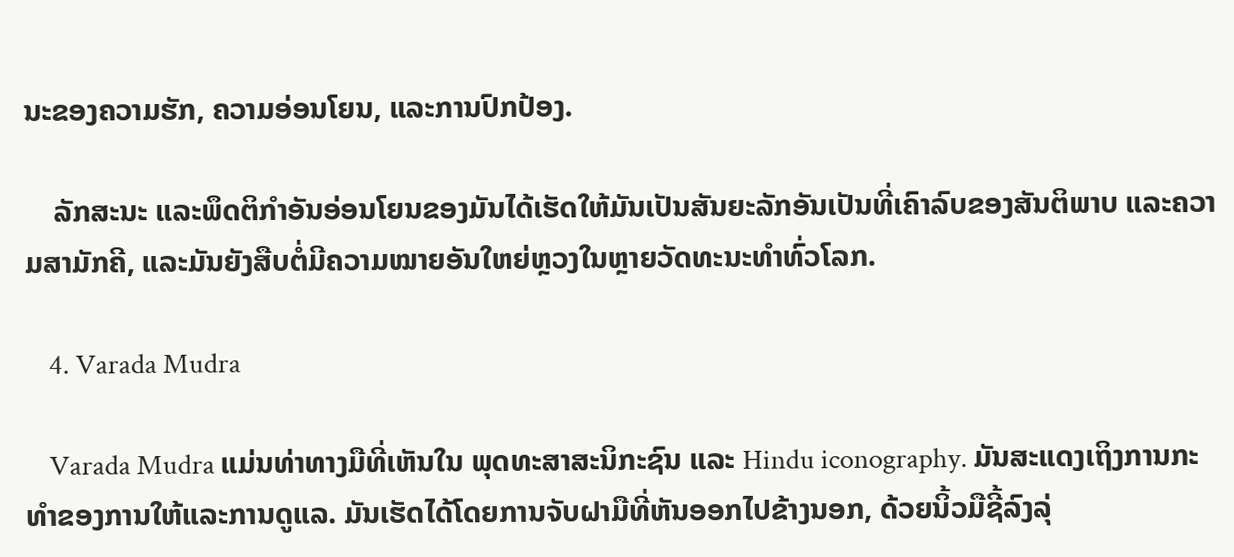ນະຂອງຄວາມຮັກ, ຄວາມອ່ອນໂຍນ, ແລະການປົກປ້ອງ.

    ລັກສະນະ ແລະພຶດຕິກຳອັນອ່ອນໂຍນຂອງມັນໄດ້ເຮັດໃຫ້ມັນເປັນສັນຍະລັກອັນເປັນທີ່ເຄົາລົບຂອງສັນຕິພາບ ແລະຄວາມສາມັກຄີ, ແລະມັນຍັງສືບຕໍ່ມີຄວາມໝາຍອັນໃຫຍ່ຫຼວງໃນຫຼາຍວັດທະນະທຳທົ່ວໂລກ.

    4. Varada Mudra

    Varada Mudra ແມ່ນທ່າທາງມືທີ່ເຫັນໃນ ພຸດທະສາສະນິກະຊົນ ແລະ Hindu iconography. ມັນສະແດງເຖິງການກະທໍາຂອງການໃຫ້ແລະການດູແລ. ມັນເຮັດໄດ້ໂດຍການຈັບຝາມືທີ່ຫັນອອກໄປຂ້າງນອກ, ດ້ວຍນິ້ວມືຊີ້ລົງລຸ່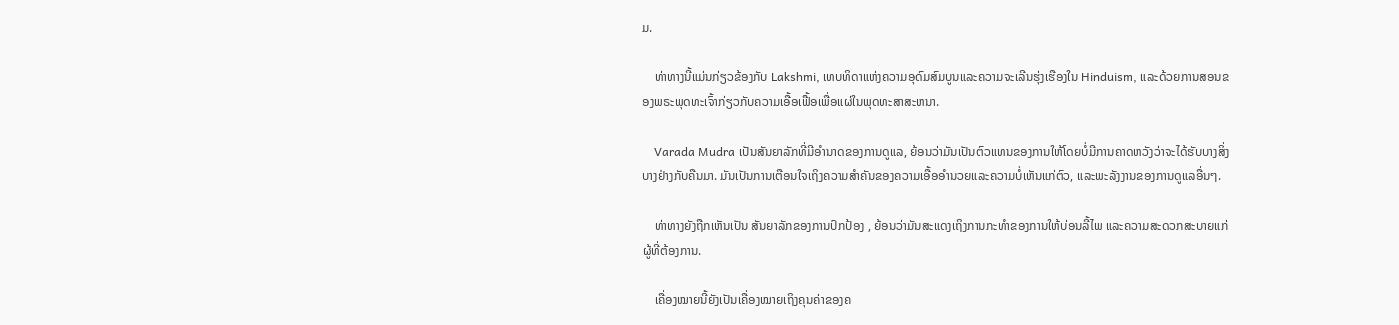ມ.

    ທ່າທາງນີ້ແມ່ນກ່ຽວຂ້ອງກັບ Lakshmi, ເທບທິດາແຫ່ງຄວາມອຸດົມສົມບູນແລະຄວາມຈະເລີນຮຸ່ງເຮືອງໃນ Hinduism, ແລະດ້ວຍການສອນຂອງພຣະພຸດທະເຈົ້າກ່ຽວກັບຄວາມເອື້ອເຟື້ອເພື່ອແຜ່ໃນພຸດທະສາສະຫນາ.

    Varada Mudra ເປັນສັນຍາລັກທີ່ມີອໍານາດຂອງການດູແລ, ຍ້ອນວ່າມັນເປັນຕົວແທນຂອງການໃຫ້ໂດຍບໍ່ມີການຄາດຫວັງວ່າຈະໄດ້ຮັບບາງສິ່ງບາງຢ່າງກັບຄືນມາ. ມັນເປັນການເຕືອນໃຈເຖິງຄວາມສໍາຄັນຂອງຄວາມເອື້ອອໍານວຍແລະຄວາມບໍ່ເຫັນແກ່ຕົວ, ແລະພະລັງງານຂອງການດູແລອື່ນໆ.

    ທ່າທາງຍັງຖືກເຫັນເປັນ ສັນຍາລັກຂອງການປົກປ້ອງ , ຍ້ອນວ່າມັນສະແດງເຖິງການກະທໍາຂອງການໃຫ້ບ່ອນລີ້ໄພ ແລະຄວາມສະດວກສະບາຍແກ່ຜູ້ທີ່ຕ້ອງການ.

    ເຄື່ອງໝາຍນີ້ຍັງເປັນເຄື່ອງໝາຍເຖິງຄຸນຄ່າຂອງຄ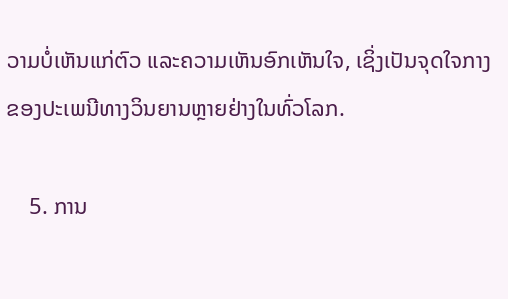ວາມບໍ່ເຫັນແກ່ຕົວ ແລະຄວາມເຫັນອົກເຫັນໃຈ, ເຊິ່ງເປັນຈຸດໃຈກາງຂອງປະເພນີທາງວິນຍານຫຼາຍຢ່າງໃນທົ່ວໂລກ.

    5. ການ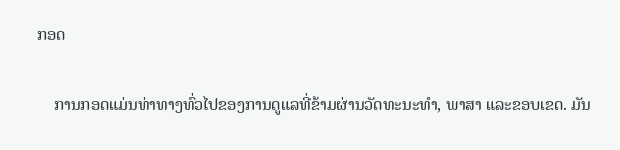ກອດ

    ການກອດແມ່ນທ່າທາງທົ່ວໄປຂອງການດູແລທີ່ຂ້າມຜ່ານວັດທະນະທໍາ, ພາສາ ແລະຂອບເຂດ. ມັນ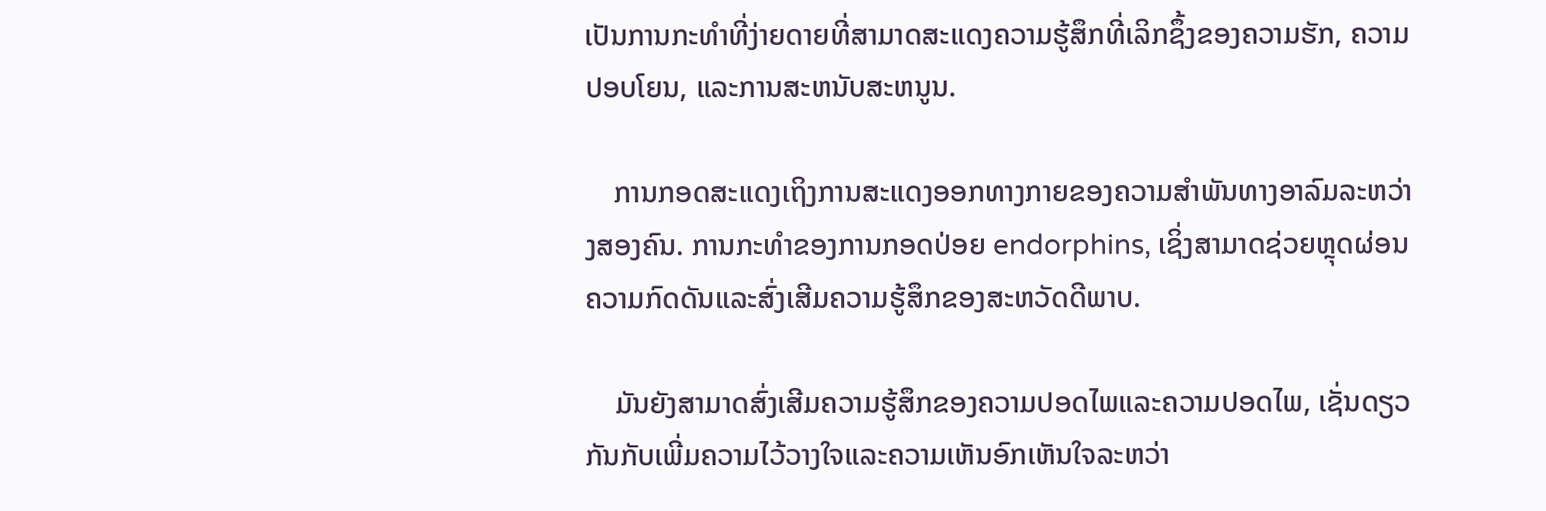ເປັນການກະທໍາທີ່ງ່າຍດາຍທີ່ສາມາດສະແດງຄວາມຮູ້ສຶກທີ່ເລິກຊຶ້ງຂອງຄວາມຮັກ, ຄວາມປອບໂຍນ, ແລະການສະຫນັບສະຫນູນ.

    ການກອດສະແດງເຖິງການສະແດງອອກທາງກາຍຂອງຄວາມສຳພັນທາງອາລົມລະຫວ່າງສອງຄົນ. ການກະທໍາຂອງການກອດປ່ອຍ endorphins, ເຊິ່ງສາມາດຊ່ວຍຫຼຸດຜ່ອນຄວາມກົດດັນແລະສົ່ງເສີມຄວາມຮູ້ສຶກຂອງສະຫວັດດີພາບ.

    ມັນຍັງສາມາດສົ່ງເສີມຄວາມຮູ້ສຶກຂອງຄວາມປອດໄພແລະຄວາມປອດໄພ, ເຊັ່ນດຽວກັນກັບເພີ່ມຄວາມໄວ້ວາງໃຈແລະຄວາມເຫັນອົກເຫັນໃຈລະຫວ່າ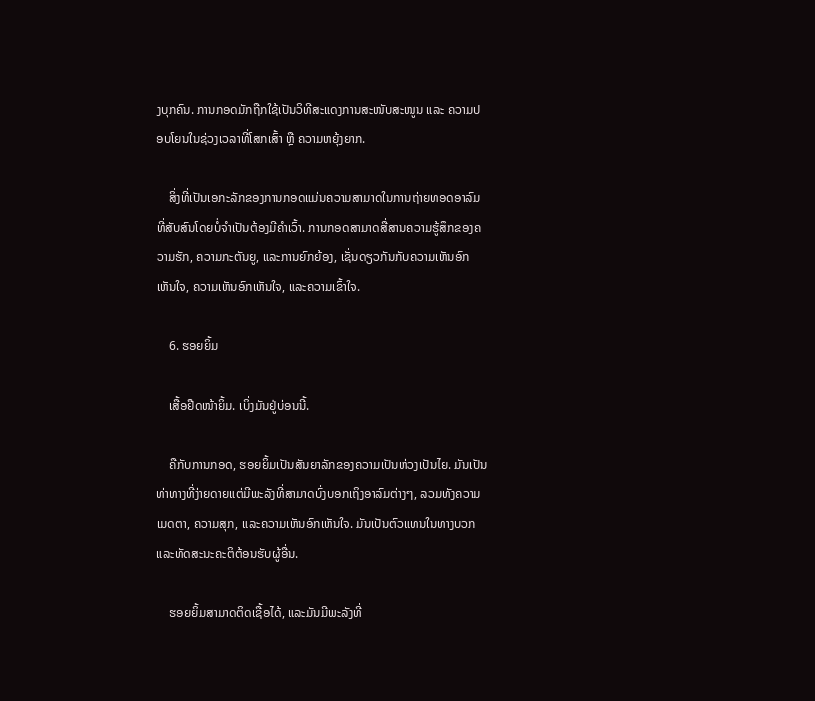ງບຸກຄົນ. ການກອດມັກຖືກໃຊ້ເປັນວິທີສະແດງການສະໜັບສະໜູນ ແລະ ຄວາມປອບໂຍນໃນຊ່ວງເວລາທີ່ໂສກເສົ້າ ຫຼື ຄວາມຫຍຸ້ງຍາກ.

    ສິ່ງທີ່ເປັນເອກະລັກຂອງການກອດແມ່ນຄວາມສາມາດໃນການຖ່າຍທອດອາລົມທີ່ສັບສົນໂດຍບໍ່ຈໍາເປັນຕ້ອງມີຄໍາເວົ້າ. ການກອດສາມາດສື່ສານຄວາມຮູ້ສຶກຂອງຄວາມຮັກ, ຄວາມກະຕັນຍູ, ແລະການຍົກຍ້ອງ, ເຊັ່ນດຽວກັນກັບຄວາມເຫັນອົກເຫັນໃຈ, ຄວາມເຫັນອົກເຫັນໃຈ, ແລະຄວາມເຂົ້າໃຈ.

    6. ຮອຍຍິ້ມ

    ເສື້ອຢືດໜ້າຍິ້ມ. ເບິ່ງມັນຢູ່ບ່ອນນີ້.

    ຄືກັບການກອດ, ຮອຍຍິ້ມເປັນສັນຍາລັກຂອງຄວາມເປັນຫ່ວງເປັນໄຍ. ມັນເປັນທ່າທາງທີ່ງ່າຍດາຍແຕ່ມີພະລັງທີ່ສາມາດບົ່ງບອກເຖິງອາລົມຕ່າງໆ, ລວມທັງຄວາມເມດຕາ, ຄວາມສຸກ, ແລະຄວາມເຫັນອົກເຫັນໃຈ. ມັນເປັນຕົວແທນໃນທາງບວກແລະທັດສະນະຄະຕິຕ້ອນຮັບຜູ້ອື່ນ.

    ຮອຍຍິ້ມສາມາດຕິດເຊື້ອໄດ້, ແລະມັນມີພະລັງທີ່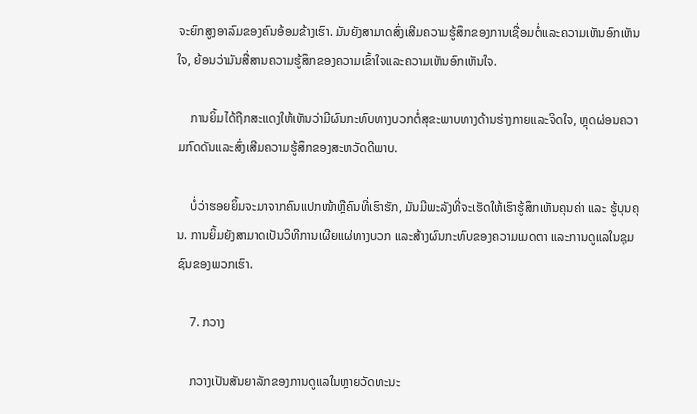ຈະຍົກສູງອາລົມຂອງຄົນອ້ອມຂ້າງເຮົາ. ມັນຍັງສາມາດສົ່ງເສີມຄວາມຮູ້ສຶກຂອງການເຊື່ອມຕໍ່ແລະຄວາມເຫັນອົກເຫັນໃຈ, ຍ້ອນວ່າມັນສື່ສານຄວາມຮູ້ສຶກຂອງຄວາມເຂົ້າໃຈແລະຄວາມເຫັນອົກເຫັນໃຈ.

    ການຍິ້ມໄດ້ຖືກສະແດງໃຫ້ເຫັນວ່າມີຜົນກະທົບທາງບວກຕໍ່ສຸຂະພາບທາງດ້ານຮ່າງກາຍແລະຈິດໃຈ, ຫຼຸດຜ່ອນຄວາມກົດດັນແລະສົ່ງເສີມຄວາມຮູ້ສຶກຂອງສະຫວັດດີພາບ.

    ບໍ່ວ່າຮອຍຍິ້ມຈະມາຈາກຄົນແປກໜ້າຫຼືຄົນທີ່ເຮົາຮັກ, ມັນມີພະລັງທີ່ຈະເຮັດໃຫ້ເຮົາຮູ້ສຶກເຫັນຄຸນຄ່າ ແລະ ຮູ້ບຸນຄຸນ. ການຍິ້ມຍັງສາມາດເປັນວິທີການເຜີຍແຜ່ທາງບວກ ແລະສ້າງຜົນກະທົບຂອງຄວາມເມດຕາ ແລະການດູແລໃນຊຸມຊົນຂອງພວກເຮົາ.

    7. ກວາງ

    ກວາງເປັນສັນຍາລັກຂອງການດູແລໃນຫຼາຍວັດທະນະ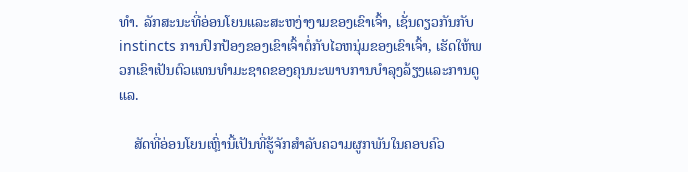ທໍາ. ລັກສະນະທີ່ອ່ອນໂຍນແລະສະຫງ່າງາມຂອງເຂົາເຈົ້າ, ເຊັ່ນດຽວກັນກັບ instincts ການປົກປ້ອງຂອງເຂົາເຈົ້າຕໍ່ກັບໄວຫນຸ່ມຂອງເຂົາເຈົ້າ, ເຮັດໃຫ້ພວກເຂົາເປັນຕົວແທນທໍາມະຊາດຂອງຄຸນນະພາບການບໍາລຸງລ້ຽງແລະການດູແລ.

    ສັດທີ່ອ່ອນໂຍນເຫຼົ່ານີ້ເປັນທີ່ຮູ້ຈັກສໍາລັບຄວາມຜູກພັນໃນຄອບຄົວ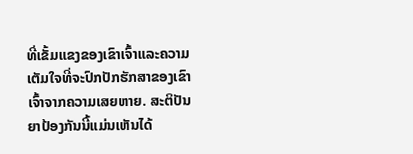ທີ່ເຂັ້ມແຂງຂອງເຂົາເຈົ້າແລະຄວາມເຕັມໃຈທີ່ຈະປົກປັກຮັກສາຂອງເຂົາເຈົ້າຈາກຄວາມເສຍຫາຍ. ສະຕິປັນຍາປ້ອງກັນນີ້ແມ່ນເຫັນໄດ້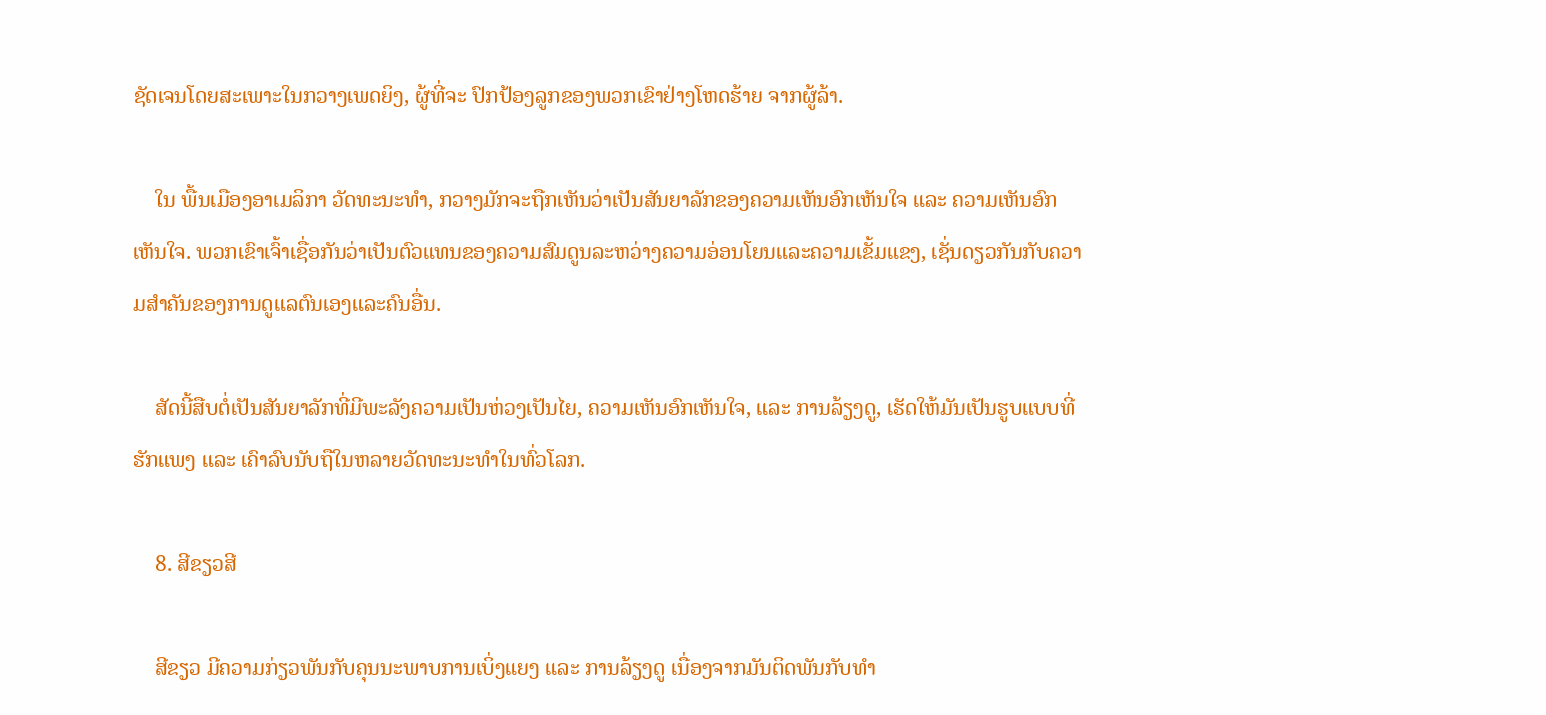ຊັດເຈນໂດຍສະເພາະໃນກວາງເພດຍິງ, ຜູ້ທີ່ຈະ ປົກປ້ອງລູກຂອງພວກເຂົາຢ່າງໂຫດຮ້າຍ ຈາກຜູ້ລ້າ.

    ໃນ ພື້ນເມືອງອາເມລິກາ ວັດທະນະທໍາ, ກວາງມັກຈະຖືກເຫັນວ່າເປັນສັນຍາລັກຂອງຄວາມເຫັນອົກເຫັນໃຈ ແລະ ຄວາມເຫັນອົກເຫັນໃຈ. ພວກເຂົາເຈົ້າເຊື່ອກັນວ່າເປັນຕົວແທນຂອງຄວາມສົມດູນລະຫວ່າງຄວາມອ່ອນໂຍນແລະຄວາມເຂັ້ມແຂງ, ເຊັ່ນດຽວກັນກັບຄວາມສໍາຄັນຂອງການດູແລຕົນເອງແລະຄົນອື່ນ.

    ສັດນີ້ສືບຕໍ່ເປັນສັນຍາລັກທີ່ມີພະລັງຄວາມເປັນຫ່ວງເປັນໄຍ, ຄວາມເຫັນອົກເຫັນໃຈ, ແລະ ການລ້ຽງດູ, ເຮັດໃຫ້ມັນເປັນຮູບແບບທີ່ຮັກແພງ ແລະ ເຄົາລົບນັບຖືໃນຫລາຍວັດທະນະທຳໃນທົ່ວໂລກ.

    8. ສີຂຽວສີ

    ສີຂຽວ ມີຄວາມກ່ຽວພັນກັບຄຸນນະພາບການເບິ່ງແຍງ ແລະ ການລ້ຽງດູ ເນື່ອງຈາກມັນຕິດພັນກັບທຳ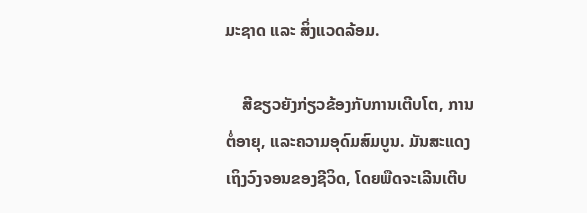ມະຊາດ ແລະ ສິ່ງແວດລ້ອມ.

    ສີຂຽວຍັງກ່ຽວຂ້ອງກັບການເຕີບໂຕ, ການຕໍ່ອາຍຸ, ແລະຄວາມອຸດົມສົມບູນ. ມັນສະແດງເຖິງວົງຈອນຂອງຊີວິດ, ໂດຍພືດຈະເລີນເຕີບ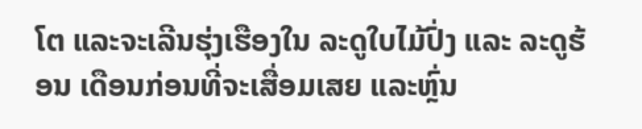ໂຕ ແລະຈະເລີນຮຸ່ງເຮືອງໃນ ລະດູໃບໄມ້ປົ່ງ ແລະ ລະດູຮ້ອນ ເດືອນກ່ອນທີ່ຈະເສື່ອມເສຍ ແລະຫຼົ່ນ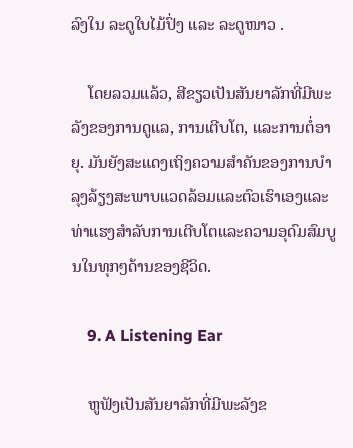ລົງໃນ ລະດູໃບໄມ້ປົ່ງ ແລະ ລະດູໜາວ .

    ໂດຍລວມແລ້ວ, ສີຂຽວເປັນສັນຍາລັກທີ່ມີພະລັງຂອງການດູແລ, ການເຕີບໂຕ, ແລະການຕໍ່ອາຍຸ. ມັນຍັງສະແດງເຖິງຄວາມສໍາຄັນຂອງການບໍາລຸງລ້ຽງສະພາບແວດລ້ອມແລະຕົວເຮົາເອງແລະທ່າແຮງສໍາລັບການເຕີບໂຕແລະຄວາມອຸດົມສົມບູນໃນທຸກໆດ້ານຂອງຊີວິດ.

    9. A Listening Ear

    ຫູຟັງເປັນສັນຍາລັກທີ່ມີພະລັງຂ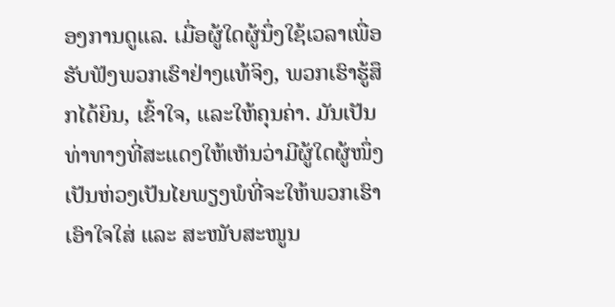ອງການດູແລ. ເມື່ອຜູ້ໃດຜູ້ນຶ່ງໃຊ້ເວລາເພື່ອຮັບຟັງພວກເຮົາຢ່າງແທ້ຈິງ, ພວກເຮົາຮູ້ສຶກໄດ້ຍິນ, ເຂົ້າໃຈ, ແລະໃຫ້ຄຸນຄ່າ. ມັນເປັນທ່າທາງທີ່ສະແດງໃຫ້ເຫັນວ່າມີຜູ້ໃດຜູ້ໜຶ່ງເປັນຫ່ວງເປັນໄຍພຽງພໍທີ່ຈະໃຫ້ພວກເຮົາເອົາໃຈໃສ່ ແລະ ສະໜັບສະໜູນ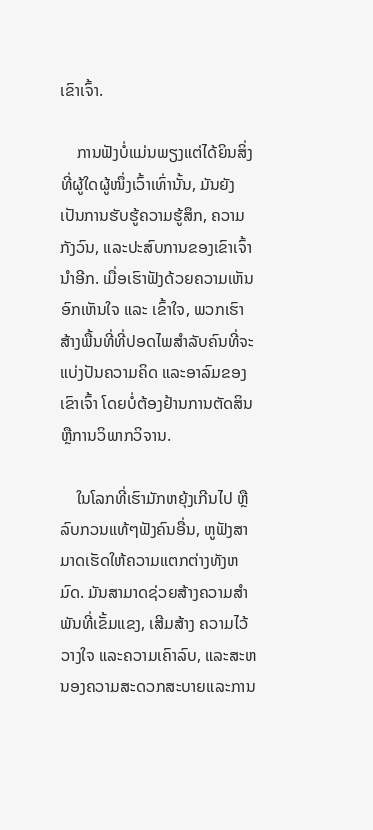ເຂົາເຈົ້າ.

    ການຟັງບໍ່ແມ່ນພຽງແຕ່ໄດ້ຍິນສິ່ງທີ່ຜູ້ໃດຜູ້ໜຶ່ງເວົ້າເທົ່ານັ້ນ, ມັນຍັງເປັນການຮັບຮູ້ຄວາມຮູ້ສຶກ, ຄວາມກັງວົນ, ແລະປະສົບການຂອງເຂົາເຈົ້ານຳອີກ. ເມື່ອເຮົາຟັງດ້ວຍຄວາມເຫັນອົກເຫັນໃຈ ແລະ ເຂົ້າໃຈ, ພວກເຮົາສ້າງພື້ນທີ່ທີ່ປອດໄພສໍາລັບຄົນທີ່ຈະແບ່ງປັນຄວາມຄິດ ແລະອາລົມຂອງເຂົາເຈົ້າ ໂດຍບໍ່ຕ້ອງຢ້ານການຕັດສິນຫຼືການວິພາກວິຈານ.

    ໃນໂລກທີ່ເຮົາມັກຫຍຸ້ງເກີນໄປ ຫຼື ລົບກວນແທ້ໆຟັງຄົນອື່ນ, ຫູຟັງສາມາດເຮັດໃຫ້ຄວາມແຕກຕ່າງທັງຫມົດ. ມັນສາມາດຊ່ວຍສ້າງຄວາມສໍາພັນທີ່ເຂັ້ມແຂງ, ເສີມສ້າງ ຄວາມໄວ້ວາງໃຈ ແລະຄວາມເຄົາລົບ, ແລະສະຫນອງຄວາມສະດວກສະບາຍແລະການ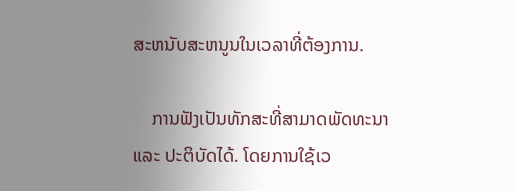ສະຫນັບສະຫນູນໃນເວລາທີ່ຕ້ອງການ.

    ການຟັງເປັນທັກສະທີ່ສາມາດພັດທະນາ ແລະ ປະຕິບັດໄດ້. ໂດຍການໃຊ້ເວ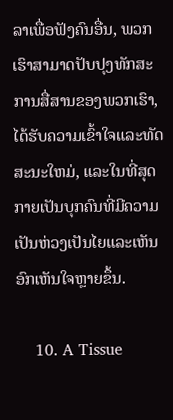ລາເພື່ອຟັງຄົນອື່ນ, ພວກເຮົາສາມາດປັບປຸງທັກສະການສື່ສານຂອງພວກເຮົາ, ໄດ້ຮັບຄວາມເຂົ້າໃຈແລະທັດສະນະໃຫມ່, ແລະໃນທີ່ສຸດກາຍເປັນບຸກຄົນທີ່ມີຄວາມເປັນຫ່ວງເປັນໄຍແລະເຫັນອົກເຫັນໃຈຫຼາຍຂຶ້ນ.

    10. A Tissue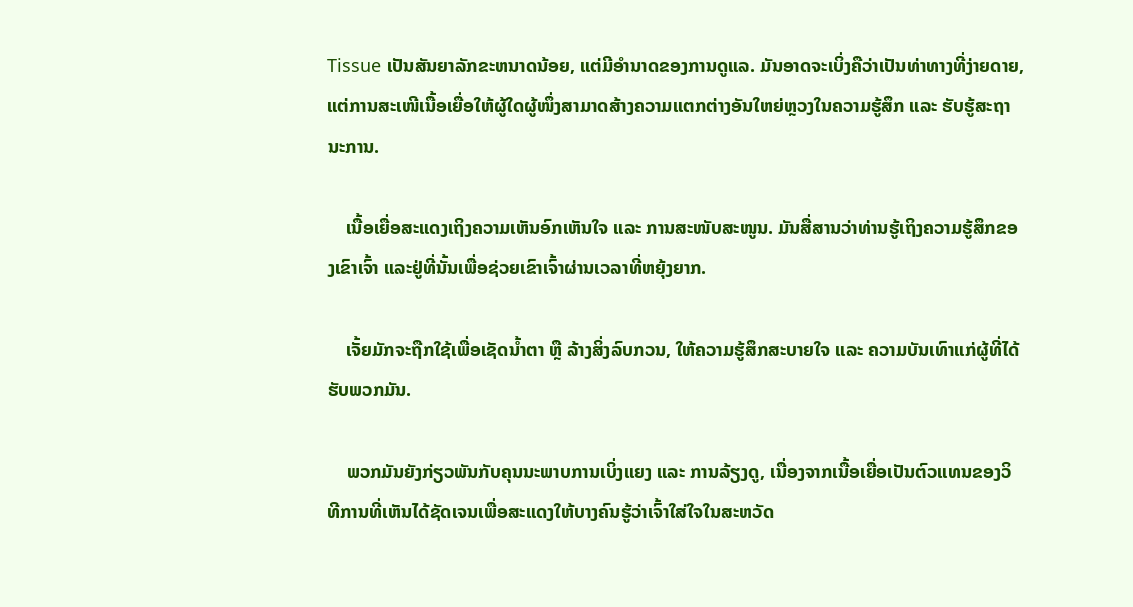Tissue ເປັນສັນຍາລັກຂະຫນາດນ້ອຍ, ແຕ່ມີອໍານາດຂອງການດູແລ. ມັນອາດຈະເບິ່ງຄືວ່າເປັນທ່າທາງທີ່ງ່າຍດາຍ, ແຕ່ການສະເໜີເນື້ອເຍື່ອໃຫ້ຜູ້ໃດຜູ້ໜຶ່ງສາມາດສ້າງຄວາມແຕກຕ່າງອັນໃຫຍ່ຫຼວງໃນຄວາມຮູ້ສຶກ ແລະ ຮັບຮູ້ສະຖານະການ.

    ເນື້ອເຍື່ອສະແດງເຖິງຄວາມເຫັນອົກເຫັນໃຈ ແລະ ການສະໜັບສະໜູນ. ມັນສື່ສານວ່າທ່ານຮູ້ເຖິງຄວາມຮູ້ສຶກຂອງເຂົາເຈົ້າ ແລະຢູ່ທີ່ນັ້ນເພື່ອຊ່ວຍເຂົາເຈົ້າຜ່ານເວລາທີ່ຫຍຸ້ງຍາກ.

    ເຈັ້ຍມັກຈະຖືກໃຊ້ເພື່ອເຊັດນ້ຳຕາ ຫຼື ລ້າງສິ່ງລົບກວນ, ໃຫ້ຄວາມຮູ້ສຶກສະບາຍໃຈ ແລະ ຄວາມບັນເທົາແກ່ຜູ້ທີ່ໄດ້ຮັບພວກມັນ.

    ພວກມັນຍັງກ່ຽວພັນກັບຄຸນນະພາບການເບິ່ງແຍງ ແລະ ການລ້ຽງດູ, ເນື່ອງຈາກເນື້ອເຍື່ອເປັນຕົວແທນຂອງວິທີການທີ່ເຫັນໄດ້ຊັດເຈນເພື່ອສະແດງໃຫ້ບາງຄົນຮູ້ວ່າເຈົ້າໃສ່ໃຈໃນສະຫວັດ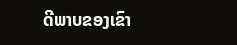ດີພາບຂອງເຂົາ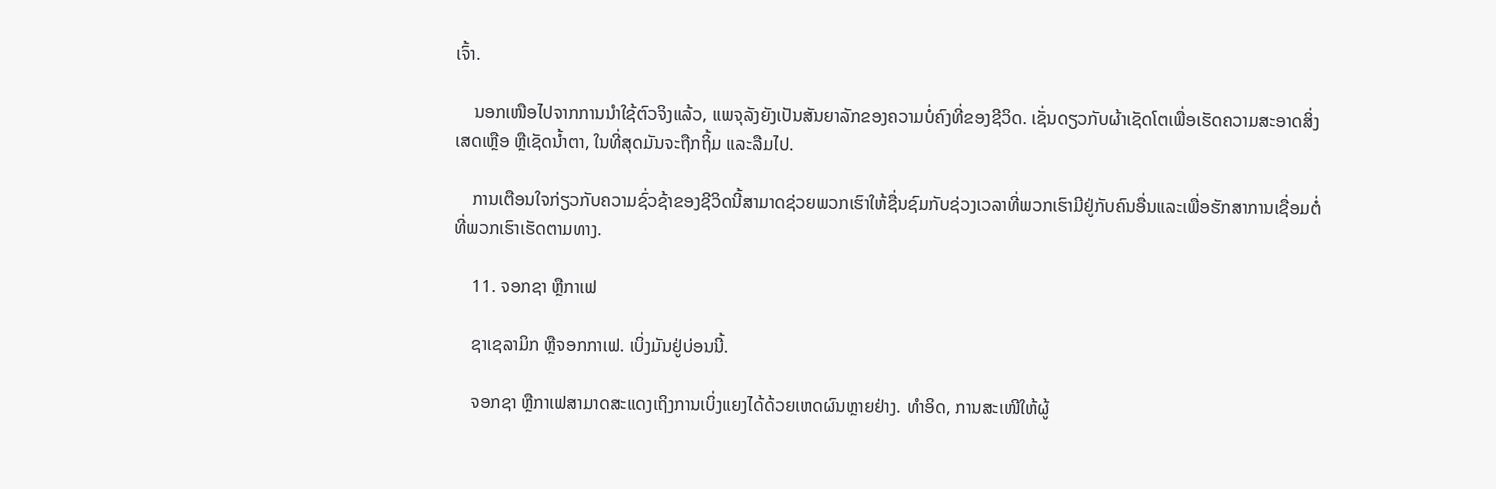ເຈົ້າ.

    ນອກເໜືອໄປຈາກການນຳໃຊ້ຕົວຈິງແລ້ວ, ແພຈຸລັງຍັງເປັນສັນຍາລັກຂອງຄວາມບໍ່ຄົງທີ່ຂອງຊີວິດ. ເຊັ່ນດຽວກັບຜ້າເຊັດໂຕເພື່ອເຮັດຄວາມສະອາດສິ່ງເສດເຫຼືອ ຫຼືເຊັດນໍ້າຕາ, ໃນທີ່ສຸດມັນຈະຖືກຖິ້ມ ແລະລືມໄປ.

    ການເຕືອນໃຈກ່ຽວກັບຄວາມຊົ່ວຊ້າຂອງຊີວິດນີ້ສາມາດຊ່ວຍພວກເຮົາໃຫ້ຊື່ນຊົມກັບຊ່ວງເວລາທີ່ພວກເຮົາມີຢູ່ກັບຄົນອື່ນແລະເພື່ອຮັກສາການເຊື່ອມຕໍ່ທີ່ພວກເຮົາເຮັດຕາມທາງ.

    11. ຈອກຊາ ຫຼືກາເຟ

    ຊາເຊລາມິກ ຫຼືຈອກກາເຟ. ເບິ່ງມັນຢູ່ບ່ອນນີ້.

    ຈອກຊາ ຫຼືກາເຟສາມາດສະແດງເຖິງການເບິ່ງແຍງໄດ້ດ້ວຍເຫດຜົນຫຼາຍຢ່າງ. ທຳອິດ, ການສະເໜີໃຫ້ຜູ້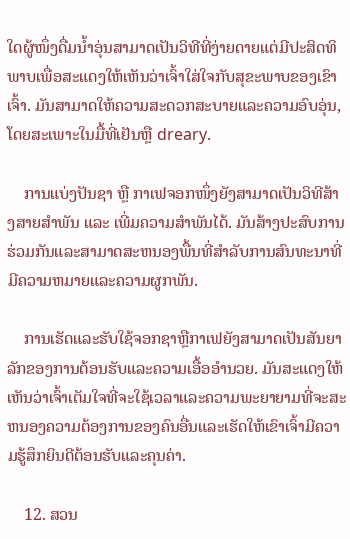ໃດຜູ້ໜຶ່ງດື່ມນໍ້າອຸ່ນສາມາດເປັນວິທີທີ່ງ່າຍດາຍແຕ່ມີປະສິດທິພາບເພື່ອສະແດງໃຫ້ເຫັນວ່າເຈົ້າໃສ່ໃຈກັບສຸຂະພາບຂອງເຂົາເຈົ້າ. ມັນສາມາດໃຫ້ຄວາມສະດວກສະບາຍແລະຄວາມອົບອຸ່ນ, ໂດຍສະເພາະໃນມື້ທີ່ເຢັນຫຼື dreary.

    ການແບ່ງປັນຊາ ຫຼື ກາເຟຈອກໜຶ່ງຍັງສາມາດເປັນວິທີສ້າງສາຍສຳພັນ ແລະ ເພີ່ມຄວາມສຳພັນໄດ້. ມັນສ້າງປະສົບການຮ່ວມກັນແລະສາມາດສະຫນອງພື້ນທີ່ສໍາລັບການສົນທະນາທີ່ມີຄວາມຫມາຍແລະຄວາມຜູກພັນ.

    ການເຮັດແລະຮັບໃຊ້ຈອກຊາຫຼືກາເຟຍັງສາມາດເປັນສັນຍາລັກຂອງການຕ້ອນຮັບແລະຄວາມເອື້ອອໍານວຍ. ມັນສະແດງໃຫ້ເຫັນວ່າເຈົ້າເຕັມໃຈທີ່ຈະໃຊ້ເວລາແລະຄວາມພະຍາຍາມທີ່ຈະສະຫນອງຄວາມຕ້ອງການຂອງຄົນອື່ນແລະເຮັດໃຫ້ເຂົາເຈົ້າມີຄວາມຮູ້ສຶກຍິນດີຕ້ອນຮັບແລະຄຸນຄ່າ.

    12. ສວນ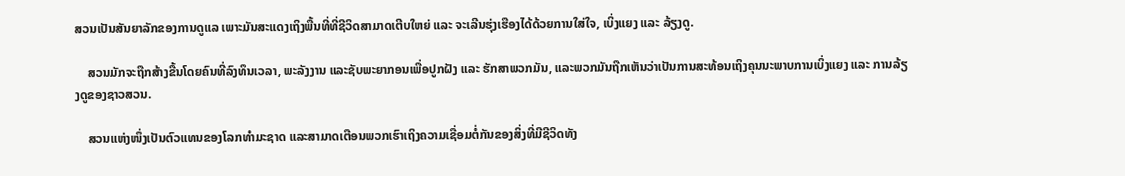ສວນເປັນສັນຍາລັກຂອງການດູແລ ເພາະມັນສະແດງເຖິງພື້ນທີ່ທີ່ຊີວິດສາມາດເຕີບໃຫຍ່ ແລະ ຈະເລີນຮຸ່ງເຮືອງໄດ້ດ້ວຍການໃສ່ໃຈ, ເບິ່ງແຍງ ແລະ ລ້ຽງດູ.

    ສວນມັກຈະຖືກສ້າງຂື້ນໂດຍຄົນທີ່ລົງທຶນເວລາ, ພະລັງງານ ແລະຊັບພະຍາກອນເພື່ອປູກຝັງ ແລະ ຮັກສາພວກມັນ, ແລະພວກມັນຖືກເຫັນວ່າເປັນການສະທ້ອນເຖິງຄຸນນະພາບການເບິ່ງແຍງ ແລະ ການລ້ຽງດູຂອງຊາວສວນ.

    ສວນແຫ່ງໜຶ່ງເປັນຕົວແທນຂອງໂລກທຳມະຊາດ ແລະສາມາດເຕືອນພວກເຮົາເຖິງຄວາມເຊື່ອມຕໍ່ກັນຂອງສິ່ງທີ່ມີຊີວິດທັງ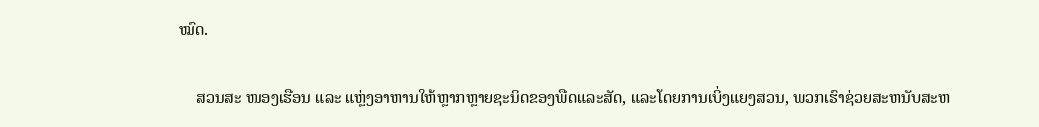ໝົດ.

    ສວນສະ ໜອງເຮືອນ ແລະ ແຫຼ່ງອາຫານໃຫ້ຫຼາກຫຼາຍຊະນິດຂອງພືດແລະສັດ, ແລະໂດຍການເບິ່ງແຍງສວນ, ພວກເຮົາຊ່ວຍສະຫນັບສະຫ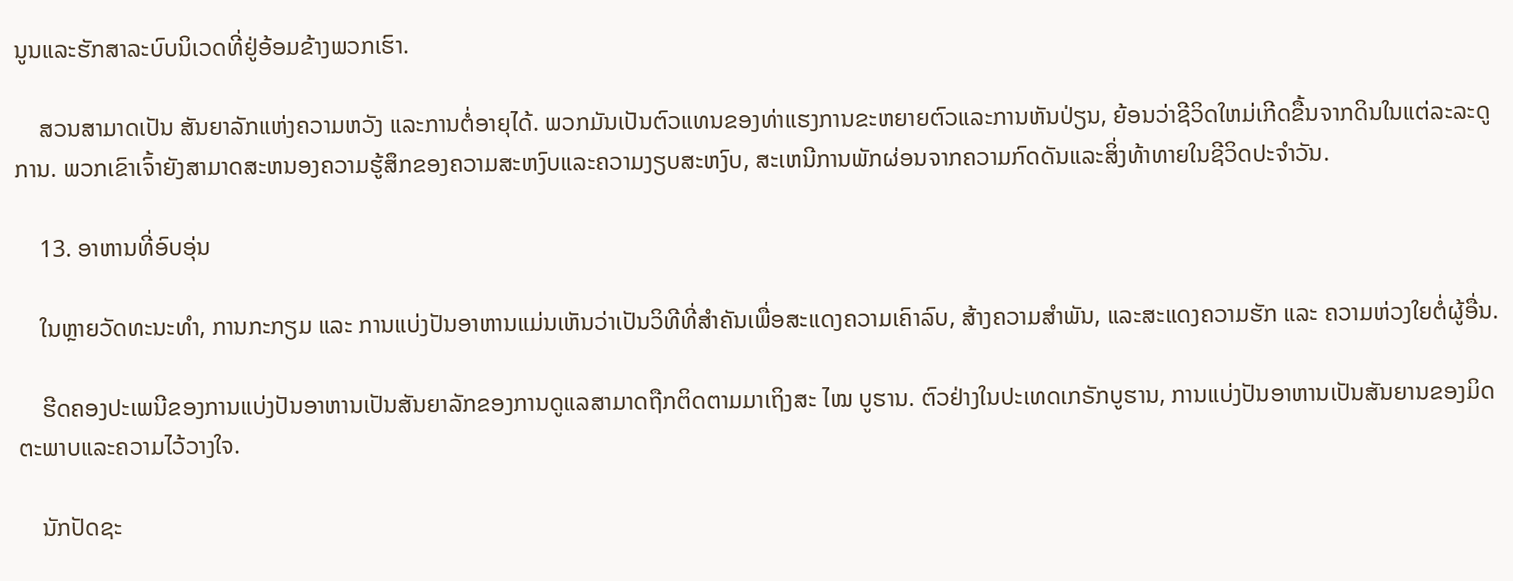ນູນແລະຮັກສາລະບົບນິເວດທີ່ຢູ່ອ້ອມຂ້າງພວກເຮົາ.

    ສວນສາມາດເປັນ ສັນຍາລັກແຫ່ງຄວາມຫວັງ ແລະການຕໍ່ອາຍຸໄດ້. ພວກມັນເປັນຕົວແທນຂອງທ່າແຮງການຂະຫຍາຍຕົວແລະການຫັນປ່ຽນ, ຍ້ອນວ່າຊີວິດໃຫມ່ເກີດຂື້ນຈາກດິນໃນແຕ່ລະລະດູການ. ພວກເຂົາເຈົ້າຍັງສາມາດສະຫນອງຄວາມຮູ້ສຶກຂອງຄວາມສະຫງົບແລະຄວາມງຽບສະຫງົບ, ສະເຫນີການພັກຜ່ອນຈາກຄວາມກົດດັນແລະສິ່ງທ້າທາຍໃນຊີວິດປະຈໍາວັນ.

    13. ອາຫານທີ່ອົບອຸ່ນ

    ໃນຫຼາຍວັດທະນະທໍາ, ການກະກຽມ ແລະ ການແບ່ງປັນອາຫານແມ່ນເຫັນວ່າເປັນວິທີທີ່ສໍາຄັນເພື່ອສະແດງຄວາມເຄົາລົບ, ສ້າງຄວາມສຳພັນ, ແລະສະແດງຄວາມຮັກ ແລະ ຄວາມຫ່ວງໃຍຕໍ່ຜູ້ອື່ນ.

    ຮີດຄອງປະເພນີຂອງການແບ່ງປັນອາຫານເປັນສັນຍາລັກຂອງການດູແລສາມາດຖືກຕິດຕາມມາເຖິງສະ ໄໝ ບູຮານ. ຕົວຢ່າງໃນປະເທດເກຣັກບູຮານ, ການແບ່ງປັນອາຫານເປັນສັນຍານຂອງມິດຕະພາບແລະຄວາມໄວ້ວາງໃຈ.

    ນັກປັດຊະ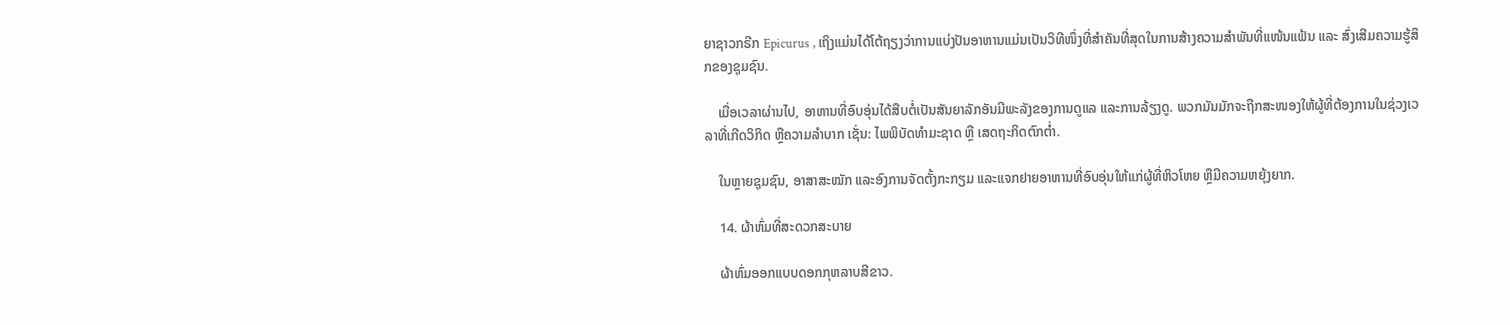ຍາຊາວກຣີກ Epicurus , ເຖິງແມ່ນໄດ້ໂຕ້ຖຽງວ່າການແບ່ງປັນອາຫານແມ່ນເປັນວິທີໜຶ່ງທີ່ສຳຄັນທີ່ສຸດໃນການສ້າງຄວາມສຳພັນທີ່ແໜ້ນແຟ້ນ ແລະ ສົ່ງເສີມຄວາມຮູ້ສຶກຂອງຊຸມຊົນ.

    ເມື່ອເວລາຜ່ານໄປ, ອາຫານທີ່ອົບອຸ່ນໄດ້ສືບຕໍ່ເປັນສັນຍາລັກອັນມີພະລັງຂອງການດູແລ ແລະການລ້ຽງດູ. ພວກມັນມັກຈະຖືກສະໜອງໃຫ້ຜູ້ທີ່ຕ້ອງການໃນຊ່ວງເວລາທີ່ເກີດວິກິດ ຫຼືຄວາມລຳບາກ ເຊັ່ນ: ໄພພິບັດທຳມະຊາດ ຫຼື ເສດຖະກິດຕົກຕໍ່າ.

    ໃນຫຼາຍຊຸມຊົນ, ອາສາສະໝັກ ແລະອົງການຈັດຕັ້ງກະກຽມ ແລະແຈກຢາຍອາຫານທີ່ອົບອຸ່ນໃຫ້ແກ່ຜູ້ທີ່ຫິວໂຫຍ ຫຼືມີຄວາມຫຍຸ້ງຍາກ.

    14. ຜ້າຫົ່ມທີ່ສະດວກສະບາຍ

    ຜ້າຫົ່ມອອກແບບດອກກຸຫລາບສີຂາວ.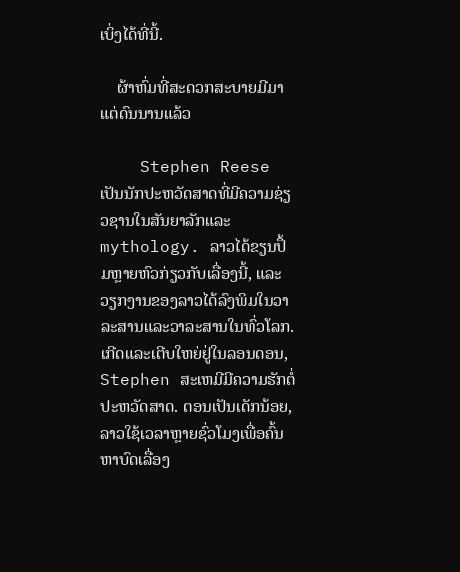ເບິ່ງໄດ້ທີ່ນີ້.

    ຜ້າຫົ່ມທີ່ສະດວກສະບາຍມີມາແຕ່ດົນນານແລ້ວ

    Stephen Reese ເປັນນັກປະຫວັດສາດທີ່ມີຄວາມຊ່ຽວຊານໃນສັນຍາລັກແລະ mythology. ລາວໄດ້ຂຽນປຶ້ມຫຼາຍຫົວກ່ຽວກັບເລື່ອງນີ້, ແລະວຽກງານຂອງລາວໄດ້ລົງພິມໃນວາລະສານແລະວາລະສານໃນທົ່ວໂລກ. ເກີດແລະເຕີບໃຫຍ່ຢູ່ໃນລອນດອນ, Stephen ສະເຫມີມີຄວາມຮັກຕໍ່ປະຫວັດສາດ. ຕອນເປັນເດັກນ້ອຍ, ລາວໃຊ້ເວລາຫຼາຍຊົ່ວໂມງເພື່ອຄົ້ນຫາບົດເລື່ອງ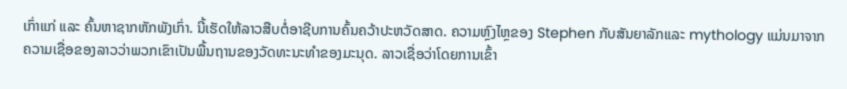ເກົ່າແກ່ ແລະ ຄົ້ນຫາຊາກຫັກພັງເກົ່າ. ນີ້ເຮັດໃຫ້ລາວສືບຕໍ່ອາຊີບການຄົ້ນຄວ້າປະຫວັດສາດ. ຄວາມຫຼົງໄຫຼຂອງ Stephen ກັບສັນຍາລັກແລະ mythology ແມ່ນມາຈາກຄວາມເຊື່ອຂອງລາວວ່າພວກເຂົາເປັນພື້ນຖານຂອງວັດທະນະທໍາຂອງມະນຸດ. ລາວເຊື່ອວ່າໂດຍການເຂົ້າ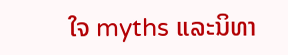ໃຈ myths ແລະນິທາ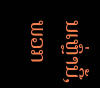ນເຫຼົ່ານີ້, ພວກ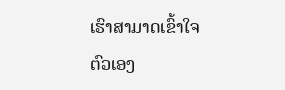ເຮົາສາມາດເຂົ້າໃຈຕົວເອງ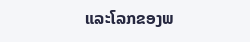ແລະໂລກຂອງພ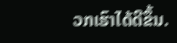ວກເຮົາໄດ້ດີຂຶ້ນ.